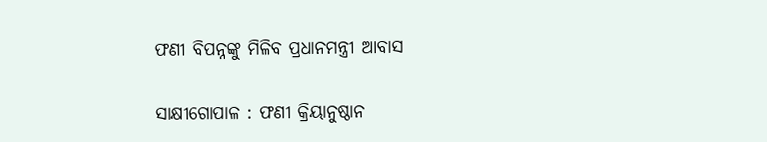ଫଣୀ ବିପନ୍ନଙ୍କୁ ମିଳିବ ପ୍ରଧାନମନ୍ତ୍ରୀ ଆବାସ

ସାକ୍ଷୀଗୋପାଳ : ଫଣୀ କ୍ରିୟାନୁଷ୍ଠାନ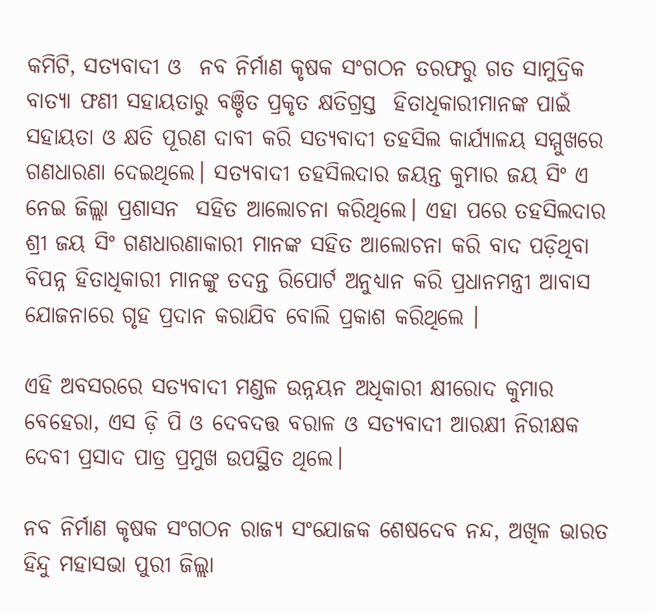କମିଟି, ସତ୍ୟବାଦୀ ଓ  ନବ ନିର୍ମାଣ କୃଷକ ସଂଗଠନ ତରଫରୁ ଗତ ସାମୁଦ୍ରିକ ବାତ୍ୟା ଫଣୀ ସହାୟତାରୁ ବଞ୍ଚିତ ପ୍ରକୃତ କ୍ଷତିଗ୍ରସ୍ତ  ହିତାଧିକାରୀମାନଙ୍କ ପାଇଁ ସହାୟତା ଓ କ୍ଷତି ପୂରଣ ଦାବୀ କରି ସତ୍ୟବାଦୀ ତହସିଲ କାର୍ଯ୍ୟାଳୟ ସମ୍ମୁଖରେ ଗଣଧାରଣା ଦେଇଥିଲେ। ସତ୍ୟବାଦୀ ତହସିଲଦାର ଜୟନ୍ତ କୁମାର ଜୟ ସିଂ ଏ ନେଇ ଜିଲ୍ଲା ପ୍ରଶାସନ  ସହିତ ଆଲୋଚନା କରିଥିଲେ। ଏହା ପରେ ତହସିଲଦାର ଶ୍ରୀ ଜୟ ସିଂ ଗଣଧାରଣାକାରୀ ମାନଙ୍କ ସହିତ ଆଲୋଚନା କରି ବାଦ ପଡ଼ିଥିବା ବିପନ୍ନ ହିତାଧିକାରୀ ମାନଙ୍କୁ ତଦନ୍ତ ରିପୋର୍ଟ ଅନୁଧ୍ୟାନ କରି ପ୍ରଧାନମନ୍ତ୍ରୀ ଆବାସ ଯୋଜନାରେ ଗୃହ ପ୍ରଦାନ କରାଯିବ ବୋଲି ପ୍ରକାଶ କରିଥିଲେ ।

ଏହି ଅବସରରେ ସତ୍ୟବାଦୀ ମଣ୍ଡଳ ଉନ୍ନୟନ ଅଧିକାରୀ କ୍ଷୀରୋଦ କୁମାର ବେହେରା, ଏସ ଡ଼ି ପି ଓ ଦେବଦତ୍ତ ବରାଳ ଓ ସତ୍ୟବାଦୀ ଆରକ୍ଷୀ ନିରୀକ୍ଷକ ଦେବୀ ପ୍ରସାଦ ପାତ୍ର ପ୍ରମୁଖ ଉପସ୍ଥିତ ଥିଲେ।

ନବ ନିର୍ମାଣ କୃଷକ ସଂଗଠନ ରାଜ୍ୟ ସଂଯୋଜକ ଶେଷଦେବ ନନ୍ଦ, ଅଖିଳ ଭାରତ ହିନ୍ଦୁ ମହାସଭା ପୁରୀ ଜିଲ୍ଲା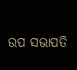ଉପ ସଭାପତି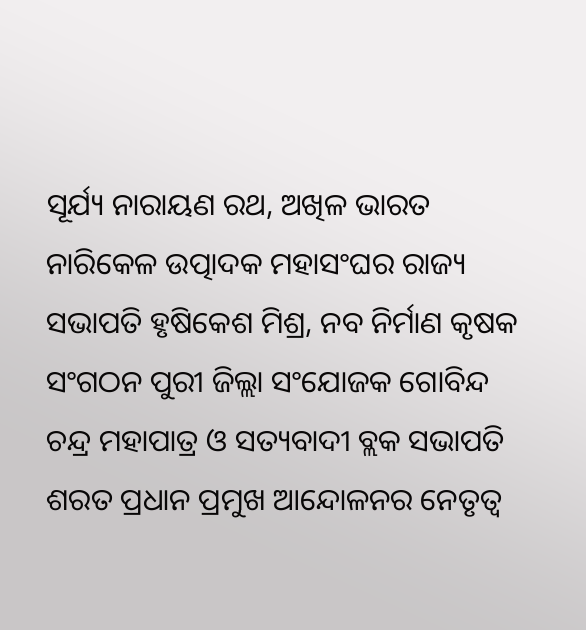ସୂର୍ଯ୍ୟ ନାରାୟଣ ରଥ, ଅଖିଳ ଭାରତ ନାରିକେଳ ଉତ୍ପାଦକ ମହାସଂଘର ରାଜ୍ୟ ସଭାପତି ହୃଷିକେଶ ମିଶ୍ର, ନବ ନିର୍ମାଣ କୃଷକ ସଂଗଠନ ପୁରୀ ଜିଲ୍ଲା ସଂଯୋଜକ ଗୋବିନ୍ଦ ଚନ୍ଦ୍ର ମହାପାତ୍ର ଓ ସତ୍ୟବାଦୀ ବ୍ଲକ ସଭାପତି ଶରତ ପ୍ରଧାନ ପ୍ରମୁଖ ଆନ୍ଦୋଳନର ନେତୃତ୍ୱ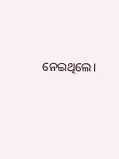ନେଇଥିଲେ।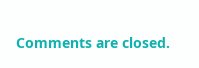Comments are closed.